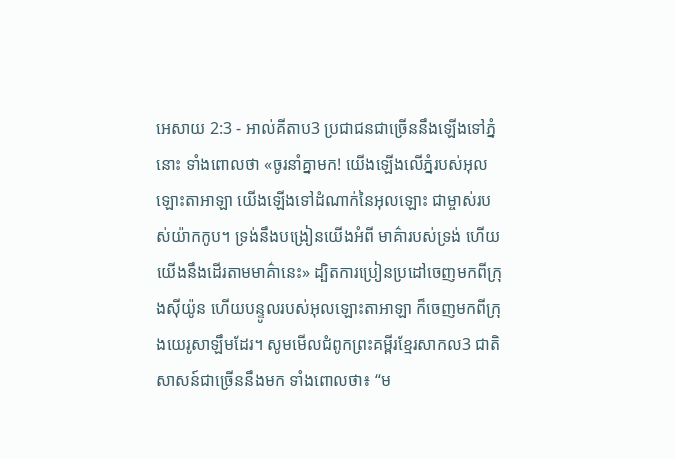អេសាយ 2:3 - អាល់គីតាប3 ប្រជាជនជាច្រើននឹងឡើងទៅភ្នំនោះ ទាំងពោលថា «ចូរនាំគ្នាមក! យើងឡើងលើភ្នំរបស់អុលឡោះតាអាឡា យើងឡើងទៅដំណាក់នៃអុលឡោះ ជាម្ចាស់របស់យ៉ាកកូប។ ទ្រង់នឹងបង្រៀនយើងអំពី មាគ៌ារបស់ទ្រង់ ហើយយើងនឹងដើរតាមមាគ៌ានេះ» ដ្បិតការប្រៀនប្រដៅចេញមកពីក្រុងស៊ីយ៉ូន ហើយបន្ទូលរបស់អុលឡោះតាអាឡា ក៏ចេញមកពីក្រុងយេរូសាឡឹមដែរ។ សូមមើលជំពូកព្រះគម្ពីរខ្មែរសាកល3 ជាតិសាសន៍ជាច្រើននឹងមក ទាំងពោលថា៖ “ម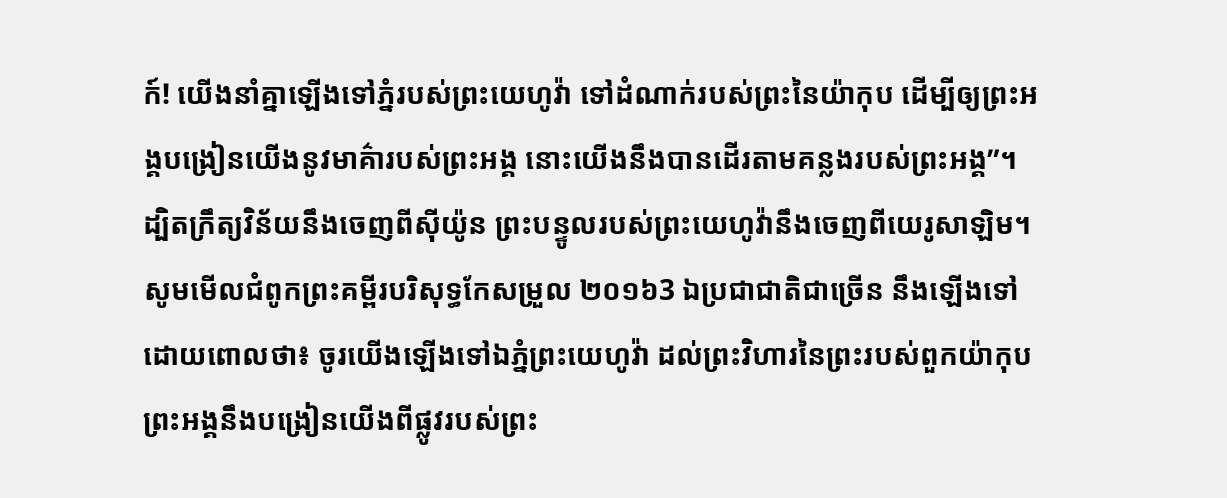ក៍! យើងនាំគ្នាឡើងទៅភ្នំរបស់ព្រះយេហូវ៉ា ទៅដំណាក់របស់ព្រះនៃយ៉ាកុប ដើម្បីឲ្យព្រះអង្គបង្រៀនយើងនូវមាគ៌ារបស់ព្រះអង្គ នោះយើងនឹងបានដើរតាមគន្លងរបស់ព្រះអង្គ”។ ដ្បិតក្រឹត្យវិន័យនឹងចេញពីស៊ីយ៉ូន ព្រះបន្ទូលរបស់ព្រះយេហូវ៉ានឹងចេញពីយេរូសាឡិម។ សូមមើលជំពូកព្រះគម្ពីរបរិសុទ្ធកែសម្រួល ២០១៦3 ឯប្រជាជាតិជាច្រើន នឹងឡើងទៅ ដោយពោលថា៖ ចូរយើងឡើងទៅឯភ្នំព្រះយេហូវ៉ា ដល់ព្រះវិហារនៃព្រះរបស់ពួកយ៉ាកុប ព្រះអង្គនឹងបង្រៀនយើងពីផ្លូវរបស់ព្រះ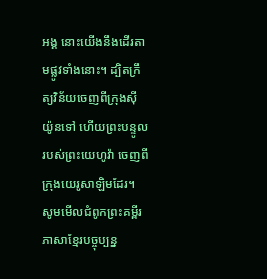អង្គ នោះយើងនឹងដើរតាមផ្លូវទាំងនោះ។ ដ្បិតក្រឹត្យវិន័យចេញពីក្រុងស៊ីយ៉ូនទៅ ហើយព្រះបន្ទូលរបស់ព្រះយេហូវ៉ា ចេញពីក្រុងយេរូសាឡិមដែរ។ សូមមើលជំពូកព្រះគម្ពីរភាសាខ្មែរបច្ចុប្បន្ន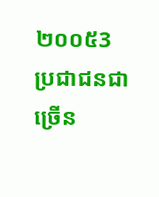២០០៥3 ប្រជាជនជាច្រើន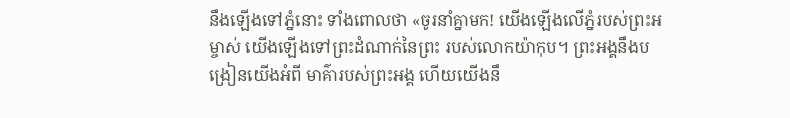នឹងឡើងទៅភ្នំនោះ ទាំងពោលថា «ចូរនាំគ្នាមក! យើងឡើងលើភ្នំរបស់ព្រះអម្ចាស់ យើងឡើងទៅព្រះដំណាក់នៃព្រះ របស់លោកយ៉ាកុប។ ព្រះអង្គនឹងបង្រៀនយើងអំពី មាគ៌ារបស់ព្រះអង្គ ហើយយើងនឹ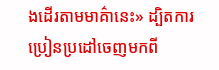ងដើរតាមមាគ៌ានេះ» ដ្បិតការប្រៀនប្រដៅចេញមកពី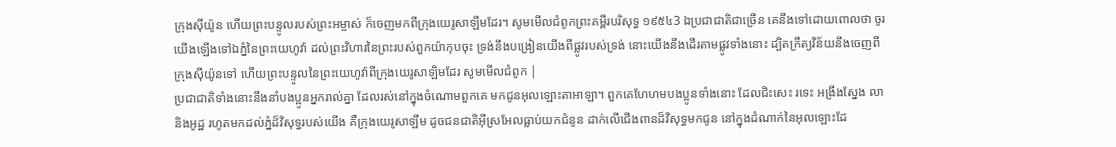ក្រុងស៊ីយ៉ូន ហើយព្រះបន្ទូលរបស់ព្រះអម្ចាស់ ក៏ចេញមកពីក្រុងយេរូសាឡឹមដែរ។ សូមមើលជំពូកព្រះគម្ពីរបរិសុទ្ធ ១៩៥៤3 ឯប្រជាជាតិជាច្រើន គេនឹងទៅដោយពោលថា ចូរយើងឡើងទៅឯភ្នំនៃព្រះយេហូវ៉ា ដល់ព្រះវិហារនៃព្រះរបស់ពួកយ៉ាកុបចុះ ទ្រង់នឹងបង្រៀនយើងពីផ្លូវរបស់ទ្រង់ នោះយើងនឹងដើរតាមផ្លូវទាំងនោះ ដ្បិតក្រឹត្យវិន័យនឹងចេញពីក្រុងស៊ីយ៉ូនទៅ ហើយព្រះបន្ទូលនៃព្រះយេហូវ៉ាពីក្រុងយេរូសាឡិមដែរ សូមមើលជំពូក |
ប្រជាជាតិទាំងនោះនឹងនាំបងប្អូនអ្នករាល់គ្នា ដែលរស់នៅក្នុងចំណោមពួកគេ មកជូនអុលឡោះតាអាឡា។ ពួកគេហែហមបងប្អូនទាំងនោះ ដែលជិះសេះ រទេះ អង្រឹងស្នែង លា និងអូដ្ឋ រហូតមកដល់ភ្នំដ៏វិសុទ្ធរបស់យើង គឺក្រុងយេរូសាឡឹម ដូចជនជាតិអ៊ីស្រអែលធ្លាប់យកជំនូន ដាក់លើជើងពានដ៏វិសុទ្ធមកជូន នៅក្នុងដំណាក់នៃអុលឡោះដែ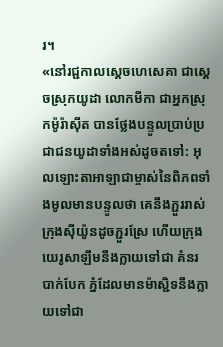រ។
«នៅរជ្ជកាលស្តេចហេសេគា ជាស្ដេចស្រុកយូដា លោកមីកា ជាអ្នកស្រុកម៉ូរ៉ាស៊ីត បានថ្លែងបន្ទូលប្រាប់ប្រជាជនយូដាទាំងអស់ដូចតទៅ: អុលឡោះតាអាឡាជាម្ចាស់នៃពិភពទាំងមូលមានបន្ទូលថា គេនឹងភ្ជួររាស់ក្រុងស៊ីយ៉ូនដូចភ្ជួរស្រែ ហើយក្រុងយេរូសាឡឹមនឹងក្លាយទៅជា គំនរបាក់បែក ភ្នំដែលមានម៉ាស្ជិទនឹងក្លាយទៅជា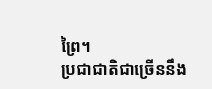ព្រៃ។
ប្រជាជាតិជាច្រើននឹង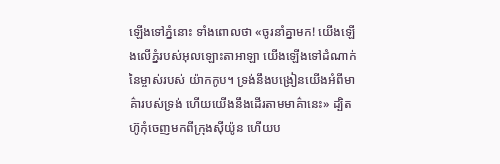ឡើងទៅភ្នំនោះ ទាំងពោលថា «ចូរនាំគ្នាមក! យើងឡើងលើភ្នំរបស់អុលឡោះតាអាឡា យើងឡើងទៅដំណាក់នៃម្ចាស់របស់ យ៉ាកកូប។ ទ្រង់នឹងបង្រៀនយើងអំពីមាគ៌ារបស់ទ្រង់ ហើយយើងនឹងដើរតាមមាគ៌ានេះ» ដ្បិតហ៊ូកុំចេញមកពីក្រុងស៊ីយ៉ូន ហើយប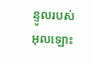ន្ទូលរបស់អុលឡោះ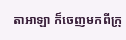តាអាឡា ក៏ចេញមកពីក្រុ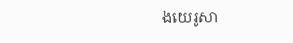ងយេរូសា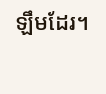ឡឹមដែរ។